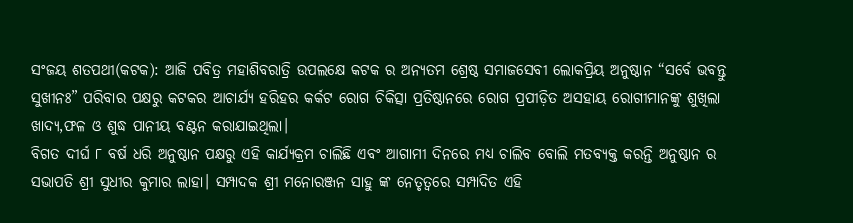ସଂଜୟ ଶତପଥୀ(କଟକ): ଆଜି ପବିତ୍ର ମହାଶିବରାତ୍ରି ଉପଲକ୍ଷେ କଟକ ର ଅନ୍ୟତମ ଶ୍ରେଷ୍ଠ ସମାଜସେବୀ ଲୋକପ୍ରିୟ ଅନୁଷ୍ଠାନ “ସର୍ବେ ଭବନ୍ତୁ ସୁଖୀନଃ” ପରିବାର ପକ୍ଷରୁ କଟକର ଆଚାର୍ଯ୍ୟ ହରିହର କର୍କଟ ରୋଗ ଚିକିତ୍ସା ପ୍ରତିଷ୍ଠାନରେ ରୋଗ ପ୍ରପୀଡ଼ିତ ଅସହାୟ ରୋଗୀମାନଙ୍କୁ ଶୁଖିଲା ଖାଦ୍ୟ,ଫଳ ଓ ଶୁଦ୍ଧ ପାନୀୟ ବଣ୍ଟନ କରାଯାଇଥିଲା।
ବିଗତ ଦୀର୍ଘ ୮ ବର୍ଷ ଧରି ଅନୁଷ୍ଠାନ ପକ୍ଷରୁ ଏହି କାର୍ଯ୍ୟକ୍ରମ ଚାଲିଛି ଏବଂ ଆଗାମୀ ଦିନରେ ମଧ୍ୟ ଚାଲିବ ବୋଲି ମତବ୍ୟକ୍ତ କରନ୍ତି ଅନୁଷ୍ଠାନ ର ସଭାପତି ଶ୍ରୀ ସୁଧୀର କୁମାର ଲାହା। ସମ୍ପାଦକ ଶ୍ରୀ ମନୋରଞ୍ଜନ ସାହୁ ଙ୍କ ନେତୃତ୍ବରେ ସମ୍ପାଦିତ ଏହି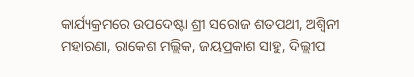କାର୍ଯ୍ୟକ୍ରମରେ ଉପଦେଷ୍ଟା ଶ୍ରୀ ସରୋଜ ଶତପଥୀ, ଅଶ୍ଵିନୀ ମହାରଣା, ରାକେଶ ମଲ୍ଲିକ, ଜୟପ୍ରକାଶ ସାହୁ, ଦିଲ୍ଲୀପ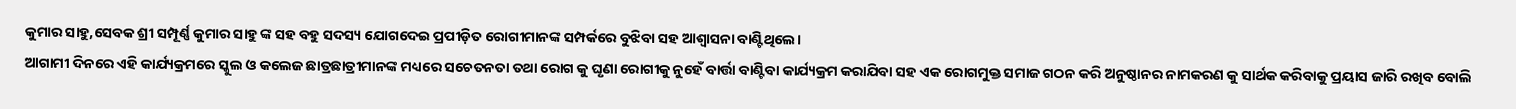କୁମାର ସାହୁ,ସେବକ ଶ୍ରୀ ସମ୍ପୂର୍ଣ୍ଣ କୁମାର ସାହୁ ଙ୍କ ସହ ବହୁ ସଦସ୍ୟ ଯୋଗଦେଇ ପ୍ରପୀଡ଼ିତ ରୋଗୀମାନଙ୍କ ସମ୍ପର୍କରେ ବୁଝିବା ସହ ଆଶ୍ଵାସନା ବାଣ୍ଟିଥିଲେ।
ଆଗାମୀ ଦିନରେ ଏହି କାର୍ଯ୍ୟକ୍ରମରେ ସ୍କୁଲ ଓ କଲେଜ ଛାତ୍ରଛାତ୍ରୀମାନଙ୍କ ମଧ୍ୟରେ ସଚେତନତା ତଥା ରୋଗ କୁ ଘୃଣା ରୋଗୀକୁ ନୁହେଁ ବାର୍ତ୍ତା ବାଣ୍ଟିବା କାର୍ଯ୍ୟକ୍ରମ କରାଯିବା ସହ ଏକ ରୋଗମୁକ୍ତ ସମାଜ ଗଠନ କରି ଅନୁଷ୍ଠାନର ନାମକରଣ କୁ ସାର୍ଥକ କରିବାକୁ ପ୍ରୟାସ ଜାରି ରଖିବ ବୋଲି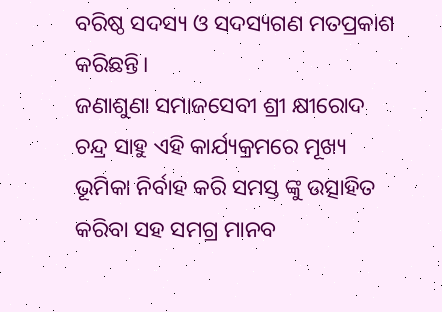ବରିଷ୍ଠ ସଦସ୍ୟ ଓ ସଦସ୍ୟଗଣ ମତପ୍ରକାଶ କରିଛନ୍ତି।
ଜଣାଶୁଣା ସମାଜସେବୀ ଶ୍ରୀ କ୍ଷୀରୋଦ ଚନ୍ଦ୍ର ସାହୁ ଏହି କାର୍ଯ୍ୟକ୍ରମରେ ମୂଖ୍ୟ ଭୂମିକା ନିର୍ବାହ କରି ସମସ୍ତ ଙ୍କୁ ଉତ୍ସାହିତ କରିବା ସହ ସମଗ୍ର ମାନବ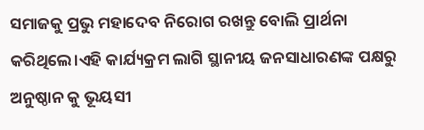ସମାଜକୁ ପ୍ରଭୁ ମହାଦେବ ନିରୋଗ ରଖନ୍ତୁ ବୋଲି ପ୍ରାର୍ଥନା କରିଥିଲେ।ଏହି କାର୍ଯ୍ୟକ୍ରମ ଲାଗି ସ୍ଥାନୀୟ ଜନସାଧାରଣଙ୍କ ପକ୍ଷରୁ ଅନୁଷ୍ଠାନ କୁ ଭୂୟସୀ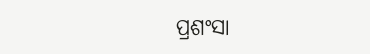ପ୍ରଶଂସା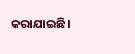କରାଯାଇଛି।